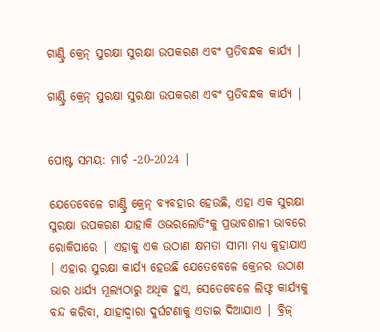ଗାଣ୍ଟ୍ରି କ୍ରେନ୍ ସୁରକ୍ଷା ସୁରକ୍ଷା ଉପକରଣ ଏବଂ ପ୍ରତିବନ୍ଧକ କାର୍ଯ୍ୟ |

ଗାଣ୍ଟ୍ରି କ୍ରେନ୍ ସୁରକ୍ଷା ସୁରକ୍ଷା ଉପକରଣ ଏବଂ ପ୍ରତିବନ୍ଧକ କାର୍ଯ୍ୟ |


ପୋଷ୍ଟ ସମୟ: ମାର୍ଚ -20-2024 |

ଯେତେବେଳେ ଗାଣ୍ଟ୍ରି କ୍ରେନ୍ ବ୍ୟବହାର ହେଉଛି, ଏହା ଏକ ସୁରକ୍ଷା ସୁରକ୍ଷା ଉପକରଣ ଯାହାକି ଓଭରଲୋଡିଂକୁ ପ୍ରଭାବଶାଳୀ ଭାବରେ ରୋକିପାରେ | ଏହାକୁ ଏକ ଉଠାଣ କ୍ଷମତା ସୀମା ମଧ୍ୟ କୁହାଯାଏ | ଏହାର ସୁରକ୍ଷା କାର୍ଯ୍ୟ ହେଉଛି ଯେତେବେଳେ କ୍ରେନର ଉଠାଣ ଭାର ଧାର୍ଯ୍ୟ ମୂଲ୍ୟଠାରୁ ଅଧିକ ହୁଏ, ସେତେବେଳେ ଲିଫ୍ଟ କାର୍ଯ୍ୟକୁ ବନ୍ଦ କରିବା, ଯାହାଦ୍ୱାରା ଦୁର୍ଘଟଣାକୁ ଏଡାଇ ଦିଆଯାଏ | ବ୍ରିଜ୍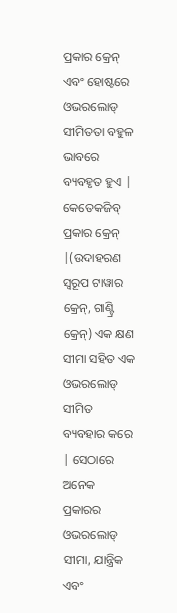ପ୍ରକାର କ୍ରେନ୍ ଏବଂ ହୋଷ୍ଟରେ ଓଭରଲୋଡ୍ ସୀମିତତା ବହୁଳ ଭାବରେ ବ୍ୟବହୃତ ହୁଏ | କେତେକଜିବ୍ ପ୍ରକାର କ୍ରେନ୍ |(ଉଦାହରଣ ସ୍ୱରୂପ ଟାୱାର କ୍ରେନ୍, ଗାଣ୍ଟ୍ରି କ୍ରେନ୍) ଏକ କ୍ଷଣ ସୀମା ସହିତ ଏକ ଓଭରଲୋଡ୍ ସୀମିତ ବ୍ୟବହାର କରେ | ସେଠାରେ ଅନେକ ପ୍ରକାରର ଓଭରଲୋଡ୍ ସୀମା, ଯାନ୍ତ୍ରିକ ଏବଂ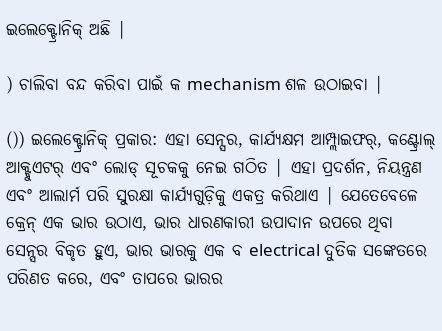ଇଲେକ୍ଟ୍ରୋନିକ୍ ଅଛି |

) ଚାଲିବା ବନ୍ଦ କରିବା ପାଇଁ କ mechanism ଶଳ ଉଠାଇବା |

()) ଇଲେକ୍ଟ୍ରୋନିକ୍ ପ୍ରକାର: ଏହା ସେନ୍ସର, କାର୍ଯ୍ୟକ୍ଷମ ଆମ୍ପ୍ଲାଇଫର୍, କଣ୍ଟ୍ରୋଲ୍ ଆକ୍ଟୁଏଟର୍ ଏବଂ ଲୋଡ୍ ସୂଚକକୁ ନେଇ ଗଠିତ | ଏହା ପ୍ରଦର୍ଶନ, ନିୟନ୍ତ୍ରଣ ଏବଂ ଆଲାର୍ମ ପରି ସୁରକ୍ଷା କାର୍ଯ୍ୟଗୁଡ଼ିକୁ ଏକତ୍ର କରିଥାଏ | ଯେତେବେଳେ କ୍ରେନ୍ ଏକ ଭାର ଉଠାଏ, ଭାର ଧାରଣକାରୀ ଉପାଦାନ ଉପରେ ଥିବା ସେନ୍ସର ବିକୃତ ହୁଏ, ଭାର ଭାରକୁ ଏକ ବ electrical ଦୁତିକ ସଙ୍କେତରେ ପରିଣତ କରେ, ଏବଂ ତାପରେ ଭାରର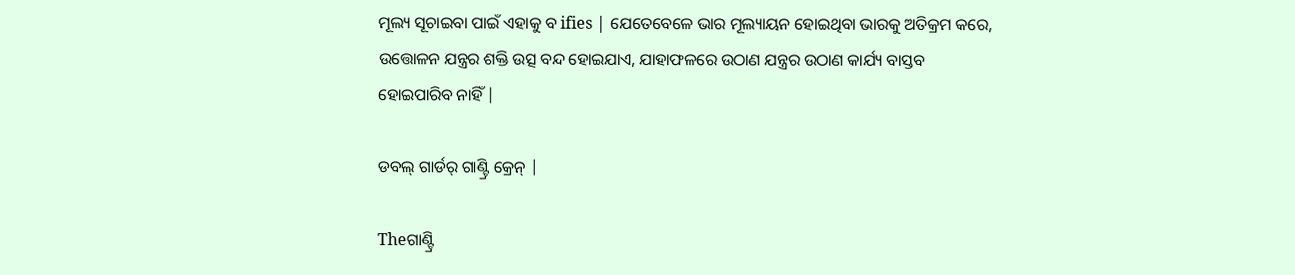ମୂଲ୍ୟ ସୂଚାଇବା ପାଇଁ ଏହାକୁ ବ ifies | ଯେତେବେଳେ ଭାର ମୂଲ୍ୟାୟନ ହୋଇଥିବା ଭାରକୁ ଅତିକ୍ରମ କରେ, ଉତ୍ତୋଳନ ଯନ୍ତ୍ରର ଶକ୍ତି ଉତ୍ସ ବନ୍ଦ ହୋଇଯାଏ, ଯାହାଫଳରେ ଉଠାଣ ଯନ୍ତ୍ରର ଉଠାଣ କାର୍ଯ୍ୟ ବାସ୍ତବ ହୋଇପାରିବ ନାହିଁ |

ଡବଲ୍ ଗାର୍ଡର୍ ଗାଣ୍ଟ୍ରି କ୍ରେନ୍ |

Theଗାଣ୍ଟ୍ରି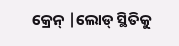କ୍ରେନ୍ |ଲୋଡ୍ ସ୍ଥିତିକୁ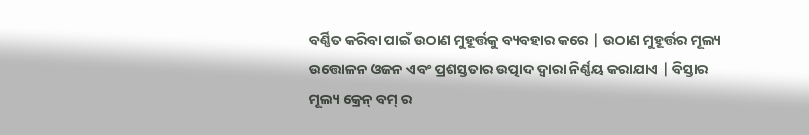ବର୍ଣ୍ଣିତ କରିବା ପାଇଁ ଉଠାଣ ମୁହୂର୍ତ୍ତକୁ ବ୍ୟବହାର କରେ | ଉଠାଣ ମୁହୂର୍ତ୍ତର ମୂଲ୍ୟ ଉତ୍ତୋଳନ ଓଜନ ଏବଂ ପ୍ରଶସ୍ତତାର ଉତ୍ପାଦ ଦ୍ୱାରା ନିର୍ଣ୍ଣୟ କରାଯାଏ | ବିସ୍ତାର ମୂଲ୍ୟ କ୍ରେନ୍ ବମ୍ ର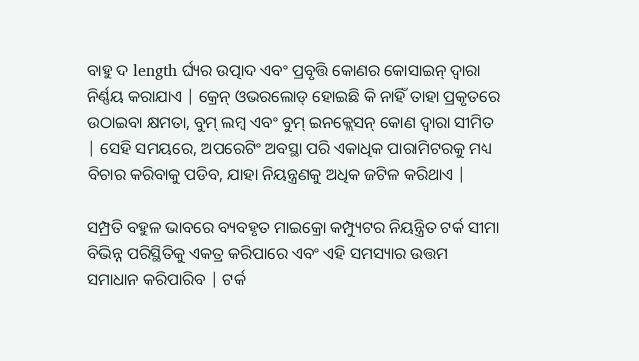ବାହୁ ଦ length ର୍ଘ୍ୟର ଉତ୍ପାଦ ଏବଂ ପ୍ରବୃତ୍ତି କୋଣର କୋସାଇନ୍ ଦ୍ୱାରା ନିର୍ଣ୍ଣୟ କରାଯାଏ | କ୍ରେନ୍ ଓଭରଲୋଡ୍ ହୋଇଛି କି ନାହିଁ ତାହା ପ୍ରକୃତରେ ଉଠାଇବା କ୍ଷମତା, ବୁମ୍ ଲମ୍ବ ଏବଂ ବୁମ୍ ଇନକ୍ଲେସନ୍ କୋଣ ଦ୍ୱାରା ସୀମିତ | ସେହି ସମୟରେ, ଅପରେଟିଂ ଅବସ୍ଥା ପରି ଏକାଧିକ ପାରାମିଟରକୁ ମଧ୍ୟ ବିଚାର କରିବାକୁ ପଡିବ, ଯାହା ନିୟନ୍ତ୍ରଣକୁ ଅଧିକ ଜଟିଳ କରିଥାଏ |

ସମ୍ପ୍ରତି ବହୁଳ ଭାବରେ ବ୍ୟବହୃତ ମାଇକ୍ରୋ କମ୍ପ୍ୟୁଟର ନିୟନ୍ତ୍ରିତ ଟର୍କ ସୀମା ବିଭିନ୍ନ ପରିସ୍ଥିତିକୁ ଏକତ୍ର କରିପାରେ ଏବଂ ଏହି ସମସ୍ୟାର ଉତ୍ତମ ସମାଧାନ କରିପାରିବ | ଟର୍କ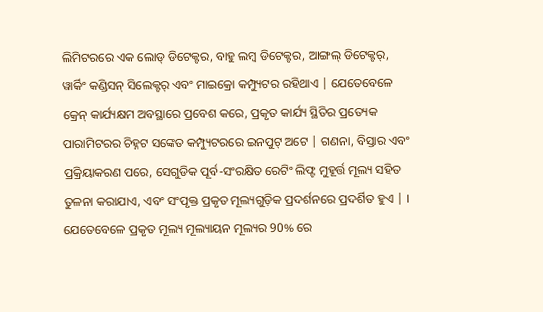ଲିମିଟରରେ ଏକ ଲୋଡ୍ ଡିଟେକ୍ଟର, ବାହୁ ଲମ୍ବ ଡିଟେକ୍ଟର, ଆଙ୍ଗଲ୍ ଡିଟେକ୍ଟର୍, ୱାର୍କିଂ କଣ୍ଡିସନ୍ ସିଲେକ୍ଟର୍ ଏବଂ ମାଇକ୍ରୋ କମ୍ପ୍ୟୁଟର ରହିଥାଏ | ଯେତେବେଳେ କ୍ରେନ୍ କାର୍ଯ୍ୟକ୍ଷମ ଅବସ୍ଥାରେ ପ୍ରବେଶ କରେ, ପ୍ରକୃତ କାର୍ଯ୍ୟ ସ୍ଥିତିର ପ୍ରତ୍ୟେକ ପାରାମିଟରର ଚିହ୍ନଟ ସଙ୍କେତ କମ୍ପ୍ୟୁଟରରେ ଇନପୁଟ୍ ଅଟେ | ଗଣନା, ବିସ୍ତାର ଏବଂ ପ୍ରକ୍ରିୟାକରଣ ପରେ, ସେଗୁଡିକ ପୂର୍ବ-ସଂରକ୍ଷିତ ରେଟିଂ ଲିଫ୍ଟ ମୁହୂର୍ତ୍ତ ମୂଲ୍ୟ ସହିତ ତୁଳନା କରାଯାଏ, ଏବଂ ସଂପୃକ୍ତ ପ୍ରକୃତ ମୂଲ୍ୟଗୁଡ଼ିକ ପ୍ରଦର୍ଶନରେ ପ୍ରଦର୍ଶିତ ହୁଏ | । ଯେତେବେଳେ ପ୍ରକୃତ ମୂଲ୍ୟ ମୂଲ୍ୟାୟନ ମୂଲ୍ୟର 90% ରେ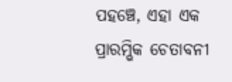ପହଞ୍ଚେ, ଏହା ଏକ ପ୍ରାରମ୍ଭିକ ଚେତାବନୀ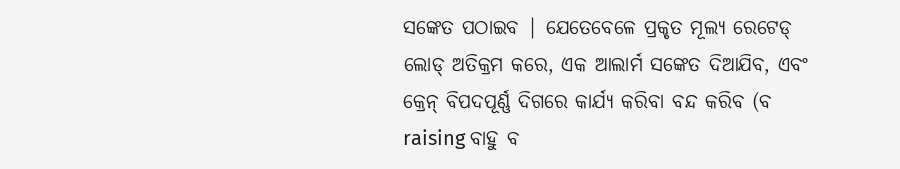ସଙ୍କେତ ପଠାଇବ | ଯେତେବେଳେ ପ୍ରକୃତ ମୂଲ୍ୟ ରେଟେଡ୍ ଲୋଡ୍ ଅତିକ୍ରମ କରେ, ଏକ ଆଲାର୍ମ ସଙ୍କେତ ଦିଆଯିବ, ଏବଂ କ୍ରେନ୍ ବିପଦପୂର୍ଣ୍ଣ ଦିଗରେ କାର୍ଯ୍ୟ କରିବା ବନ୍ଦ କରିବ (ବ raising ବାହୁ ବ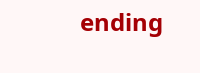ending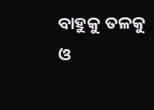ବାହୁକୁ ତଳକୁ ଓ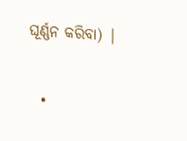ଘୂର୍ଣ୍ଣନ କରିବା) |


  •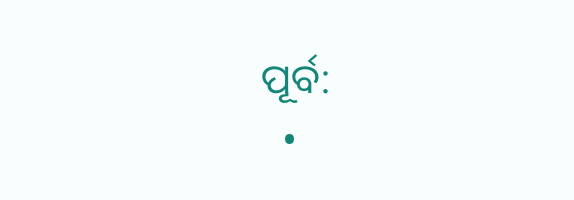ପୂର୍ବ:
  •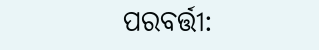ପରବର୍ତ୍ତୀ: